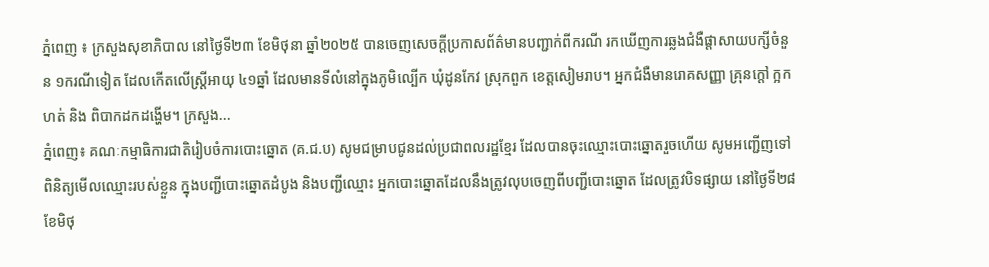ភ្នំពេញ ៖ ក្រសួងសុខាភិបាល នៅថ្ងៃទី២៣ ខែមិថុនា ឆ្នាំ២០២៥ បានចេញសេចក្តីប្រកាសព័ត៌មានបញ្ជាក់ពីករណី រកឃើញការឆ្លងជំងឺផ្តាសាយបក្សីចំនួន ១ករណីទៀត ដែលកើតលើស្ត្រីអាយុ ៤១ឆ្នាំ ដែលមានទីលំនៅក្នុងភូមិល្បើក ឃុំដូនកែវ ស្រុកពួក ខេត្តសៀមរាប។ អ្នកជំងឺមានរោគសញ្ញា គ្រុនក្តៅ ក្អក ហត់ និង ពិបាកដកដង្ហើម។ ក្រសួង...
ភ្នំពេញ៖ គណៈកម្មាធិការជាតិរៀបចំការបោះឆ្នោត (គ.ជ.ប) សូមជម្រាបជូនដល់ប្រជាពលរដ្ឋខ្មែរ ដែលបានចុះឈ្មោះបោះឆ្នោតរួចហើយ សូមអញ្ជើញទៅពិនិត្យមើលឈ្មោះរបស់ខ្លួន ក្នុងបញ្ជីបោះឆ្នោតដំបូង និងបញ្ជីឈ្មោះ អ្នកបោះឆ្នោតដែលនឹងត្រូវលុបចេញពីបញ្ជីបោះឆ្នោត ដែលត្រូវបិទផ្សាយ នៅថ្ងៃទី២៨ ខែមិថុ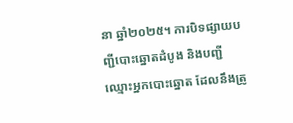នា ឆ្នាំ២០២៥។ ការបិទផ្សាយបញ្ជីបោះឆ្នោតដំបូង និងបញ្ជីឈ្មោះអ្នកបោះឆ្នោត ដែលនឹងត្រូ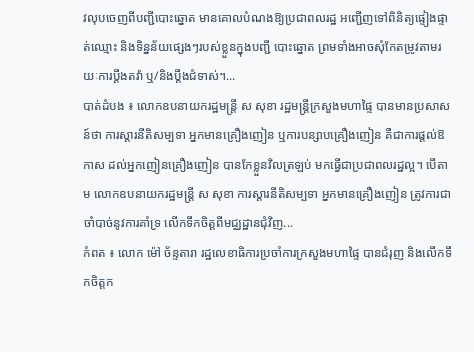វលុបចេញពីបញ្ជីបោះឆ្នោត មានគោលបំណងឱ្យប្រជាពលរដ្ឋ អញ្ជើញទៅពិនិត្យផ្ទៀងផ្ទាត់ឈ្មោះ និងទិន្នន័យផ្សេងៗរបស់ខ្លួនក្នុងបញ្ជី បោះឆ្នោត ព្រមទាំងអាចសុំកែតម្រូវតាមរយៈការប្តឹងតវ៉ា ឬ/និងប្តឹងជំទាស់។...
បាត់ដំបង ៖ លោកឧបនាយករដ្ឋមន្ត្រី ស សុខា រដ្ឋមន្ត្រីក្រសួងមហាផ្ទៃ បានមានប្រសាសន៍ថា ការស្តារនីតិសម្បទា អ្នកមានគ្រឿងញៀន ឬការបន្សាបគ្រឿងញៀន គឺជាការផ្តល់ឱកាស ដល់អ្នកញៀនគ្រឿងញៀន បានកែខ្លួនវិលត្រឡប់ មកធ្វើជាប្រជាពលរដ្ឋល្អ។ បើតាម លោកឧបនាយករដ្ឋមន្ត្រី ស សុខា ការស្ដារនីតិសម្បទា អ្នកមានគ្រឿងញៀន ត្រូវការជាចាំបាច់នូវការគាំទ្រ លើកទឹកចិត្តពីមជ្ឈដ្ឋានជុំវិញ...
កំពត ៖ លោក ម៉ៅ ច័ន្ទតារា រដ្ឋលេខាធិការប្រចាំការក្រសួងមហាផ្ទៃ បានជំរុញ និងលើកទឹកចិត្តក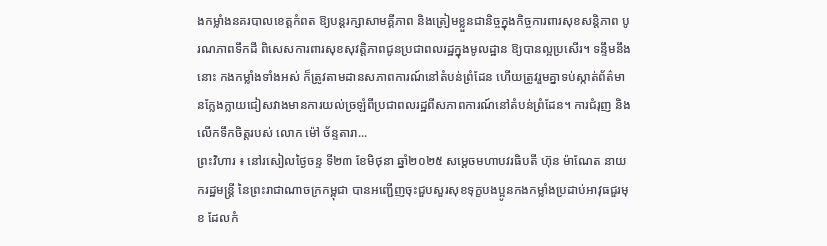ងកម្លាំងនគរបាលខេត្តកំពត ឱ្យបន្តរក្សាសាមគ្គីភាព និងត្រៀមខ្លួនជានិច្ចក្នុងកិច្ចការពារសុខសន្តិភាព បូរណភាពទឹកដី ពិសេសការពារសុខសុវត្តិភាពជូនប្រជាពលរដ្ឋក្នុងមូលដ្ឋាន ឱ្យបានល្អប្រសើរ។ ទន្ទឹមនឹងនោះ កងកម្លាំងទាំងអស់ ក៏ត្រូវតាមដានសភាពការណ៍នៅតំបន់ព្រំដែន ហើយត្រូវរួមគ្នាទប់ស្កាត់ព័ត៌មានក្លែងក្លាយជៀសវាងមានការយល់ច្រឡំពីប្រជាពលរដ្ឋពីសភាពការណ៍នៅតំបន់ព្រំដែន។ ការជំរុញ និងលើកទឹកចិត្តរបស់ លោក ម៉ៅ ច័ន្ទតារា...
ព្រះវិហារ ៖ នៅរសៀលថ្ងៃចន្ទ ទី២៣ ខែមិថុនា ឆ្នាំ២០២៥ សម្តេចមហាបវរធិបតី ហ៊ុន ម៉ាណែត នាយករដ្ឋមន្ត្រី នៃព្រះរាជាណាចក្រកម្ពុជា បានអញ្ជើញចុះជួបសួរសុខទុក្ខបងប្អូនកងកម្លាំងប្រដាប់អាវុធជួរមុខ ដែលកំ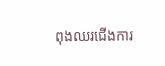ពុងឈរជើងការ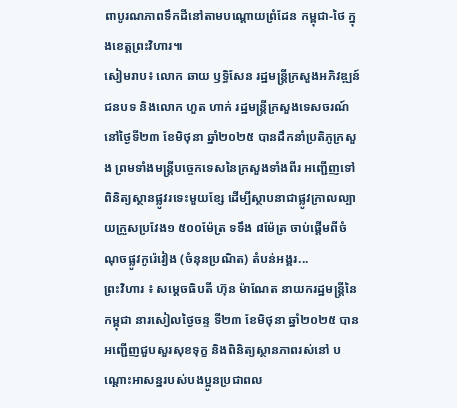ពាបូរណភាពទឹកដីនៅតាមបណ្តោយព្រំដែន កម្ពុជា-ថៃ ក្នុងខេត្តព្រះវិហារ៕
សៀមរាប៖ លោក ឆាយ ឫទ្ធិសែន រដ្ឋមន្ត្រីក្រសួងអភិវឌ្ឍន៍ជនបទ និងលោក ហួត ហាក់ រដ្ឋមន្ត្រីក្រសួងទេសចរណ៍ នៅថ្ងៃទី២៣ ខែមិថុនា ឆ្នាំ២០២៥ បានដឹកនាំប្រតិភូក្រសួង ព្រមទាំងមន្ដ្រីបច្ចេកទេសនៃក្រសួងទាំងពីរ អញ្ជើញទៅពិនិត្យស្ថានផ្លូវរទេះមួយខ្សែ ដើម្បីស្ថាបនាជាផ្លូវក្រាលល្បាយក្រួសប្រវែង១ ៥០០ម៉ែត្រ ទទឹង ៨ម៉ែត្រ ចាប់ផ្តើមពីចំណុចផ្លូវកូរ៉េវៀង (ចំនុនប្រណិត) តំបន់អង្គរ...
ព្រះវិហារ ៖ សម្ដេចធិបតី ហ៊ុន ម៉ាណែត នាយករដ្ឋមន្ដ្រីនៃកម្ពុជា នារសៀលថ្ងៃចន្ទ ទី២៣ ខែមិថុនា ឆ្នាំ២០២៥ បានអញ្ជើញជួបសួរសុខទុក្ខ និងពិនិត្យស្ថានភាពរស់នៅ បណ្តោះអាសន្នរបស់បងប្អូនប្រជាពល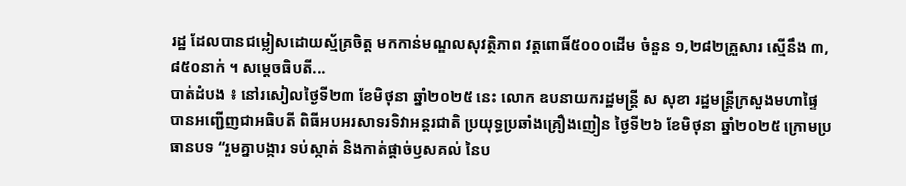រដ្ឋ ដែលបានជម្លៀសដោយស្ម័គ្រចិត្ត មកកាន់មណ្ឌលសុវត្ថិភាព វត្តពោធិ៍៥០០០ដើម ចំនួន ១,២៨២គ្រួសារ ស្មើនឹង ៣,៨៥០នាក់ ។ សម្ដេចធិបតី...
បាត់ដំបង ៖ នៅរសៀលថ្ងៃទី២៣ ខែមិថុនា ឆ្នាំ២០២៥ នេះ លោក ឧបនាយករដ្ឋមន្ត្រី ស សុខា រដ្ឋមន្ត្រីក្រសួងមហាផ្ទៃ បានអញ្ជើញជាអធិបតី ពិធីអបអរសាទរទិវាអន្តរជាតិ ប្រយុទ្ធប្រឆាំងគ្រឿងញៀន ថ្ងៃទី២៦ ខែមិថុនា ឆ្នាំ២០២៥ ក្រោមប្រធានបទ “រួមគ្នាបង្ការ ទប់ស្កាត់ និងកាត់ផ្ដាច់ឫសគល់ នៃប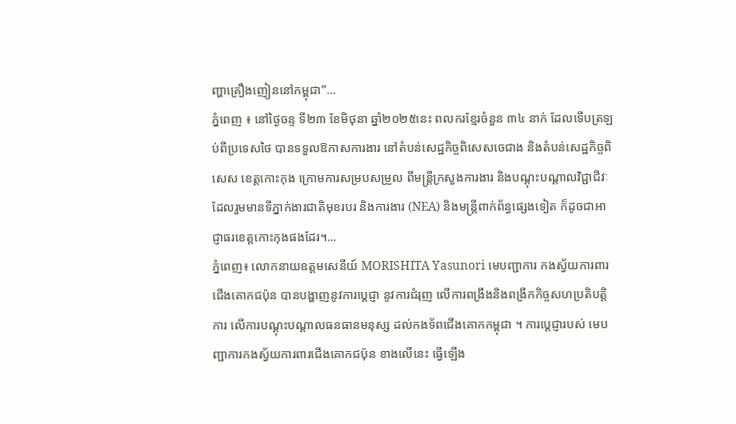ញ្ហាគ្រឿងញៀននៅកម្ពុជា”...
ភ្នំពេញ ៖ នៅថ្ងៃចន្ទ ទី២៣ ខែមិថុនា ឆ្នាំ២០២៥នេះ ពលករខ្មែរចំនួន ៣៤ នាក់ ដែលទើបត្រឡប់ពីប្រទេសថៃ បានទទួលឱកាសការងារ នៅតំបន់សេដ្ឋកិច្ចពិសេសចេជាង និងតំបន់សេដ្ឋកិច្ចពិសេស ខេត្តកោះកុង ក្រោមការសម្របសម្រួល ពីមន្ត្រីក្រសួងការងារ និងបណ្តុះបណ្តាលវិជ្ជាជីវៈ ដែលរួមមានទីភ្នាក់ងារជាតិមុខរបរ និងការងារ (NEA) និងមន្ត្រីពាក់ព័ន្ធផ្សេងទៀត ក៏ដូចជាអាជ្ញាធរខេត្តកោះកុងផងដែរ។...
ភ្នំពេញ៖ លោកនាយឧត្តមសេនីយ៍ MORISHITA Yasunori មេបញ្ជាការ កងស្វ័យការពារជើងគោកជប៉ុន បានបង្ហាញនូវការប្តេជ្ញា នូវការជំរុញ លើការពង្រឹងនិងពង្រីកកិច្ចសហប្រតិបត្តិការ លើការបណ្ដុះបណ្ដាលធនធានមនុស្ស ដល់កងទ័ពជើងគោកកម្ពុជា ។ ការប្តេជ្ញារបស់ មេបញ្ជាការកងស្វ័យការពារជើងគោកជប៉ុន ខាងលើនេះ ធ្វើឡើង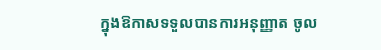ក្នុងឱកាសទទួលបានការអនុញ្ញាត ចូល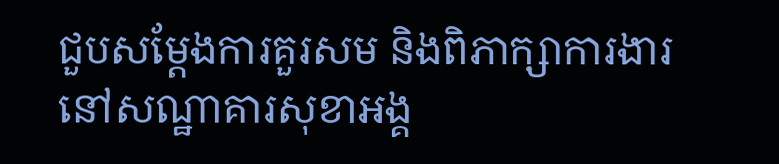ជួបសម្ដែងការគួរសម និងពិភាក្សាការងារ នៅសណ្ឋាគារសុខាអង្គ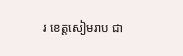រ ខេត្តសៀមរាប ជា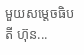មួយសម្តេចធិបតី ហ៊ុន...